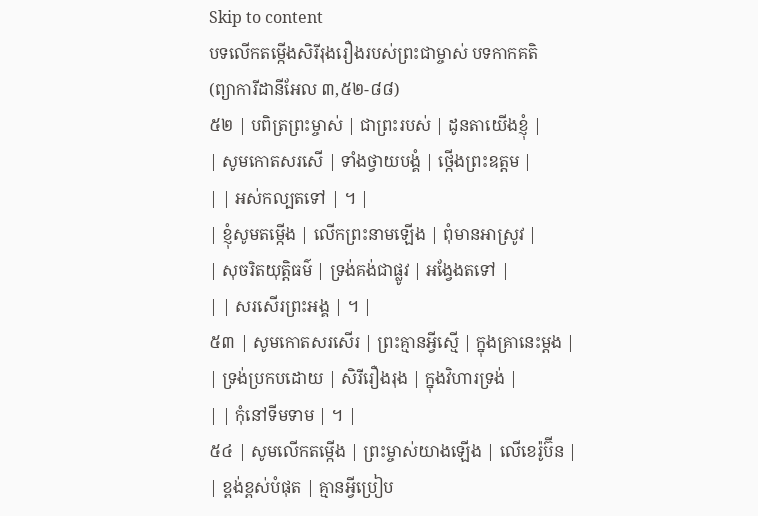Skip to content
បទលើកតម្កើងសិរីរុងរឿងរបស់ព្រះជាម្ចាស់ បទកាកគតិ
(ព្យាការីដានីអែល ៣,៥២-៨៨)
៥២ | បពិត្រព្រះម្ចាស់ | ជាព្រះរបស់ | ដូនតាយើងខ្ញុំ |
| សូមកោតសរសើ | ទាំងថ្វាយបង្គំ | ថ្កើងព្រះឧត្តម |
| | អស់កល្បតទៅ | ។ |
| ខ្ញុំសូមតម្កើង | លើកព្រះនាមឡើង | ពុំមានអាស្រូវ |
| សុចរិតយុត្តិធម៌ | ទ្រង់គង់ជាផ្លូវ | អង្វែងតទៅ |
| | សរសើរព្រះអង្គ | ។ |
៥៣ | សូមកោតសរសើរ | ព្រះគ្មានអ្វីស្មើ | ក្នុងគ្រានេះម្តង |
| ទ្រង់ប្រកបដោយ | សិរីរឿងរុង | ក្នុងវិហារទ្រង់ |
| | កុំនៅទីមទាម | ។ |
៥៤ | សូមលើកតម្កើង | ព្រះម្ចាស់យាងឡើង | លើខេរ៉ូប៊ីន |
| ខ្ពង់ខ្ពស់បំផុត | គ្មានអ្វីប្រៀប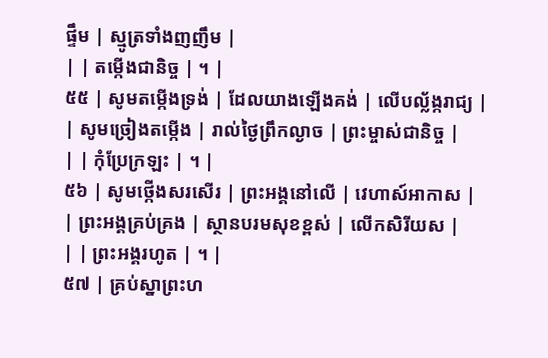ផ្ទឹម | ស្មូត្រទាំងញញឹម |
| | តម្កើងជានិច្ច | ។ |
៥៥ | សូមតម្កើងទ្រង់ | ដែលយាងឡើងគង់ | លើបល្ល័ង្ករាជ្យ |
| សូមច្រៀងតម្កើង | រាល់ថ្ងៃព្រឹកល្ងាច | ព្រះម្ចាស់ជានិច្ច |
| | កុំប្រែក្រឡះ | ។ |
៥៦ | សូមថ្កើងសរសើរ | ព្រះអង្គនៅលើ | វេហាស៍អាកាស |
| ព្រះអង្គគ្រប់គ្រង | ស្ថានបរមសុខខ្ពស់ | លើកសិរីយស |
| | ព្រះអង្គរហូត | ។ |
៥៧ | គ្រប់ស្នាព្រះហ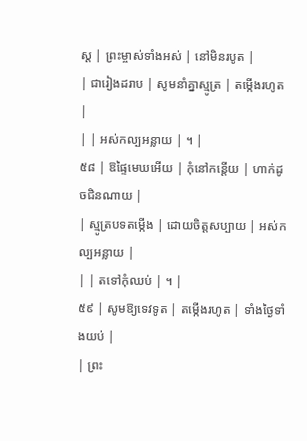ស្ត | ព្រះម្ចាស់ទាំងអស់ | នៅមិនរបូត |
| ជារៀងដរាប | សូមនាំគ្នាស្មូត្រ | តម្កើងរហូត |
| | អស់កល្បអន្លាយ | ។ |
៥៨ | ឱផ្ទៃមេឃអើយ | កុំនៅកន្តើយ | ហាក់ដូចជិនណាយ |
| ស្មូត្របទតម្កើង | ដោយចិត្តសប្បាយ | អស់កល្បអន្លាយ |
| | តទៅកុំឈប់ | ។ |
៥៩ | សូមឱ្យទេវទូត | តម្កើងរហូត | ទាំងថ្ងៃទាំងយប់ |
| ព្រះ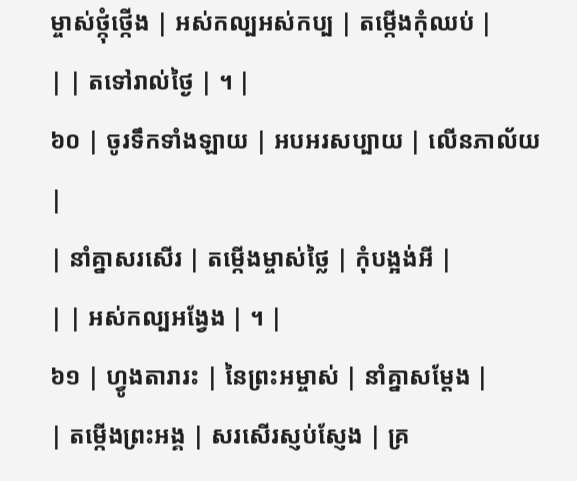ម្ចាស់ថ្កុំថ្កើង | អស់កល្បអស់កប្ប | តម្កើងកុំឈប់ |
| | តទៅរាល់ថ្ងៃ | ។ |
៦០ | ចូរទឹកទាំងឡាយ | អបអរសប្បាយ | លើនភាល័យ |
| នាំគ្នាសរសើរ | តម្កើងម្ចាស់ថ្លៃ | កុំបង្អង់អី |
| | អស់កល្បអង្វែង | ។ |
៦១ | ហ្វូងតារារះ | នៃព្រះអម្ចាស់ | នាំគ្នាសម្តែង |
| តម្កើងព្រះអង្គ | សរសើរស្ញប់ស្ញែង | គ្រ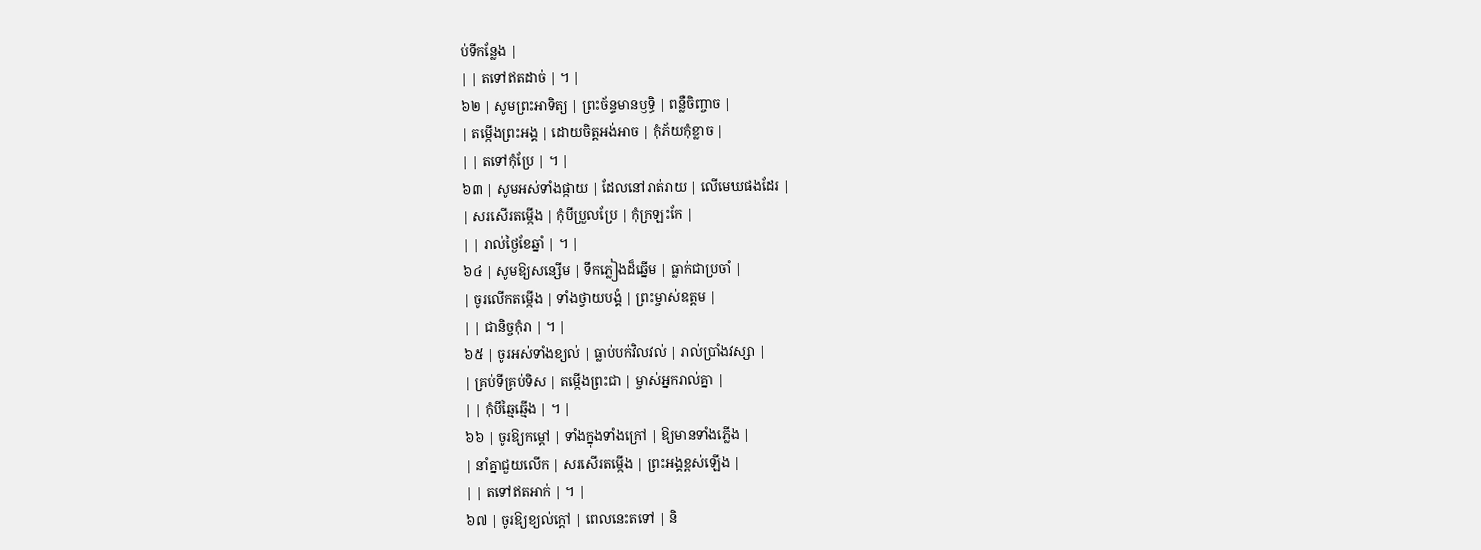ប់ទីកន្លែង |
| | តទៅឥតដាច់ | ។ |
៦២ | សូមព្រះអាទិត្យ | ព្រះច័ន្ទមានឫទ្ធិ | ពន្លឺចិញ្ចាច |
| តម្កើងព្រះអង្គ | ដោយចិត្តអង់អាច | កុំភ័យកុំខ្លាច |
| | តទៅកុំប្រែ | ។ |
៦៣ | សូមអស់ទាំងផ្កាយ | ដែលនៅរាត់រាយ | លើមេឃផងដែរ |
| សរសើរតម្កើង | កុំបីប្រួលប្រែ | កុំក្រឡះកែ |
| | រាល់ថ្ងៃខែឆ្នាំ | ។ |
៦៤ | សូមឱ្យសន្សើម | ទឹកភ្លៀងដ៏ឆ្នើម | ធ្លាក់ជាប្រចាំ |
| ចូរលើកតម្កើង | ទាំងថ្វាយបង្គំ | ព្រះម្ចាស់ឧត្តម |
| | ជានិច្ចកុំរា | ។ |
៦៥ | ចូរអស់ទាំងខ្យល់ | ធ្លាប់បក់វិលវល់ | រាល់ប្រាំងវស្សា |
| គ្រប់ទីគ្រប់ទិស | តម្កើងព្រះជា | ម្ចាស់អ្នករាល់គ្នា |
| | កុំបីឆ្មៃឆ្មើង | ។ |
៦៦ | ចូរឱ្យកម្តៅ | ទាំងក្នុងទាំងក្រៅ | ឱ្យមានទាំងភ្លើង |
| នាំគ្នាជួយលើក | សរសើរតម្កើង | ព្រះអង្គខ្ពស់ឡើង |
| | តទៅឥតអាក់ | ។ |
៦៧ | ចូរឱ្យខ្យល់ក្តៅ | ពេលនេះតទៅ | និ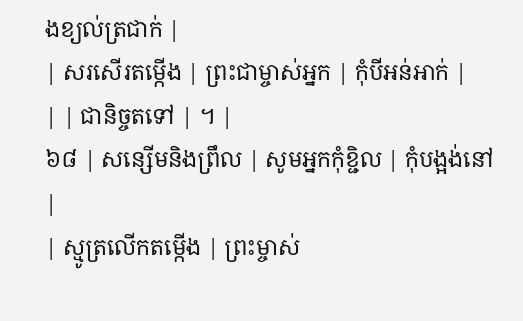ងខ្យល់ត្រជាក់ |
| សរសើរតម្កើង | ព្រះជាម្ចាស់អ្នក | កុំបីអន់អាក់ |
| | ជានិច្ចតទៅ | ។ |
៦៨ | សន្សើមនិងព្រឹល | សូមអ្នកកុំខ្ជិល | កុំបង្អង់នៅ |
| ស្មូត្រលើកតម្កើង | ព្រះម្ចាស់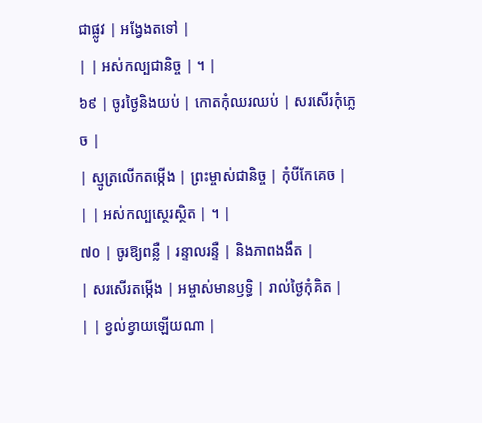ជាផ្លូវ | អង្វែងតទៅ |
| | អស់កល្បជានិច្ច | ។ |
៦៩ | ចូរថ្ងៃនិងយប់ | កោតកុំឈរឈប់ | សរសើរកុំភ្លេច |
| ស្មូត្រលើកតម្កើង | ព្រះម្ចាស់ជានិច្ច | កុំបីកែគេច |
| | អស់កល្បស្ថេរស្ថិត | ។ |
៧០ | ចូរឱ្យពន្លឺ | រន្ទាលរន្ទឺ | និងភាពងងឹត |
| សរសើរតម្កើង | អម្ចាស់មានឫទ្ធិ | រាល់ថ្ងៃកុំគិត |
| | ខ្វល់ខ្វាយឡើយណា |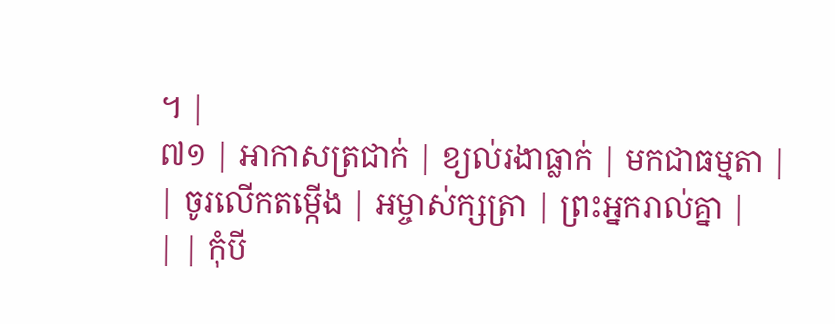។ |
៧១ | អាកាសត្រជាក់ | ខ្យល់រងាធ្លាក់ | មកជាធម្មតា |
| ចូរលើកតម្កើង | អម្ចាស់ក្សត្រា | ព្រះអ្នករាល់គ្នា |
| | កុំបី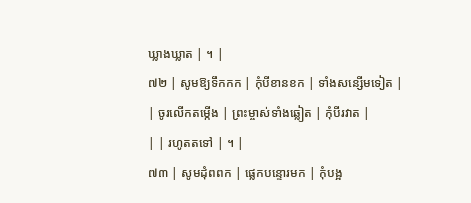ឃ្លាងឃ្លាត | ។ |
៧២ | សូមឱ្យទឹកកក | កុំបីខានខក | ទាំងសន្សើមទៀត |
| ចូរលើកតម្កើង | ព្រះម្ចាស់ទាំងឆ្លៀត | កុំបីរវាត |
| | រហូតតទៅ | ។ |
៧៣ | សូមដុំពពក | ផ្លេកបន្ទោរមក | កុំបង្អ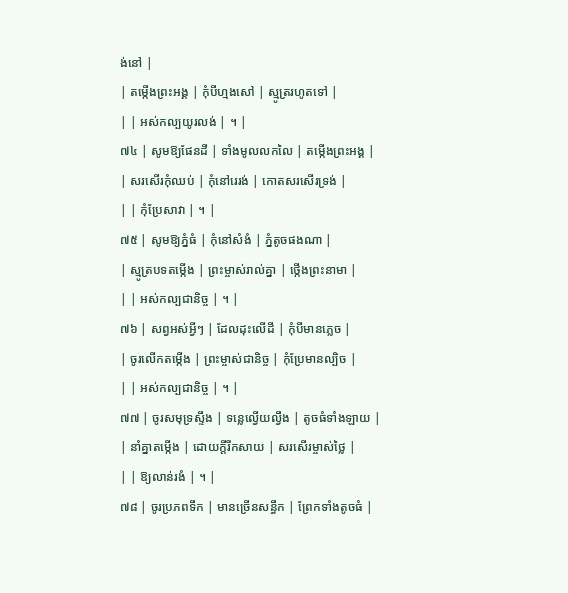ង់នៅ |
| តម្កើងព្រះអង្គ | កុំបីហ្មងសៅ | ស្មូត្ររហូតទៅ |
| | អស់កល្បយូរលង់ | ។ |
៧៤ | សូមឱ្យផែនដី | ទាំងមូលលកលៃ | តម្កើងព្រះអង្គ |
| សរសើរកុំឈប់ | កុំនៅរេរង់ | កោតសរសើរទ្រង់ |
| | កុំប្រែសាវា | ។ |
៧៥ | សូមឱ្យភ្នំធំ | កុំនៅសំងំ | ភ្នំតូចផងណា |
| ស្មូត្របទតម្កើង | ព្រះម្ចាស់រាល់គ្នា | ថ្កើងព្រះនាមា |
| | អស់កល្បជានិច្ច | ។ |
៧៦ | សព្វអស់អ្វីៗ | ដែលដុះលើដី | កុំបីមានភ្លេច |
| ចូរលើកតម្កើង | ព្រះម្ចាស់ជានិច្ច | កុំប្រែមានល្បិច |
| | អស់កល្បជានិច្ច | ។ |
៧៧ | ចូរសមុទ្រស្ទឹង | ទន្លេល្វើយល្វឹង | តូចធំទាំងឡាយ |
| នាំគ្នាតម្កើង | ដោយក្តីរីកសាយ | សរសើរម្ចាស់ថ្លៃ |
| | ឱ្យលាន់រងំ | ។ |
៧៨ | ចូរប្រភពទឹក | មានច្រើនសន្ធឹក | ព្រែកទាំងតូចធំ |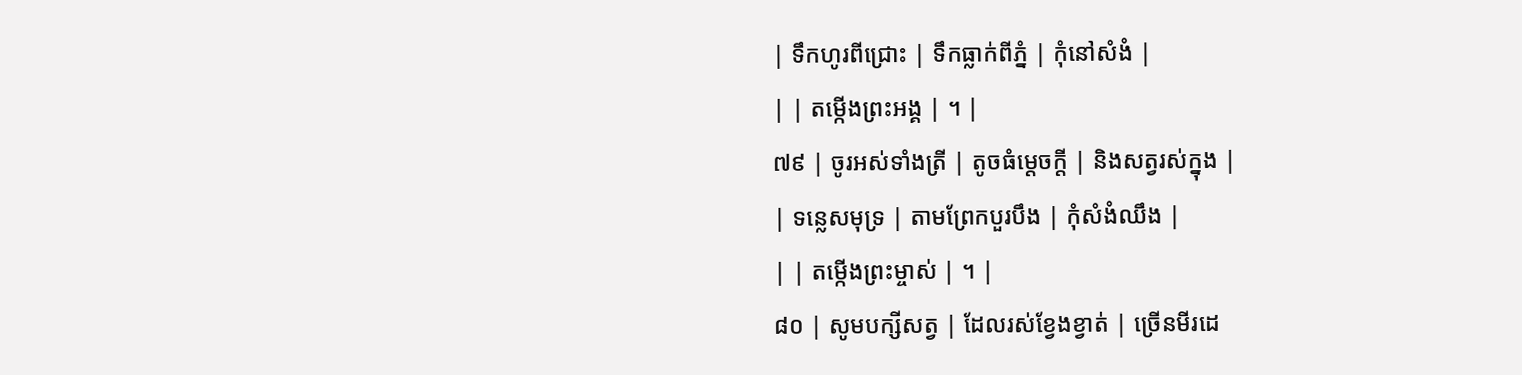| ទឹកហូរពីជ្រោះ | ទឹកធ្លាក់ពីភ្នំ | កុំនៅសំងំ |
| | តម្កើងព្រះអង្គ | ។ |
៧៩ | ចូរអស់ទាំងត្រី | តូចធំម្តេចក្តី | និងសត្វរស់ក្នុង |
| ទន្លេសមុទ្រ | តាមព្រែកបួរបឹង | កុំសំងំឈឹង |
| | តម្កើងព្រះម្ចាស់ | ។ |
៨០ | សូមបក្សីសត្វ | ដែលរស់ខ្វែងខ្វាត់ | ច្រើនមីរដេ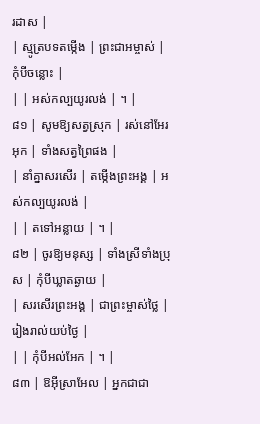រដាស |
| ស្មូត្របទតម្កើង | ព្រះជាអម្ចាស់ | កុំបីចន្លោះ |
| | អស់កល្បយូរលង់ | ។ |
៨១ | សូមឱ្យសត្វស្រុក | រស់នៅអែរអុក | ទាំងសត្វព្រៃផង |
| នាំគ្នាសរសើរ | តម្កើងព្រះអង្គ | អស់កល្បយូរលង់ |
| | តទៅអន្លាយ | ។ |
៨២ | ចូរឱ្យមនុស្ស | ទាំងស្រីទាំងប្រុស | កុំបីឃ្លាតឆ្ងាយ |
| សរសើរព្រះអង្គ | ជាព្រះម្ចាស់ថ្លៃ | រៀងរាល់យប់ថ្ងៃ |
| | កុំបីអល់អែក | ។ |
៨៣ | ឱអ៊ីស្រាអែល | អ្នកជាជា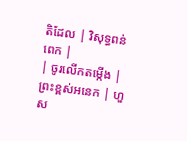តិដែល | វិសុទ្ធពន់ពេក |
| ចូរលើកតម្កើង | ព្រះខ្ពស់អនេក | ហួស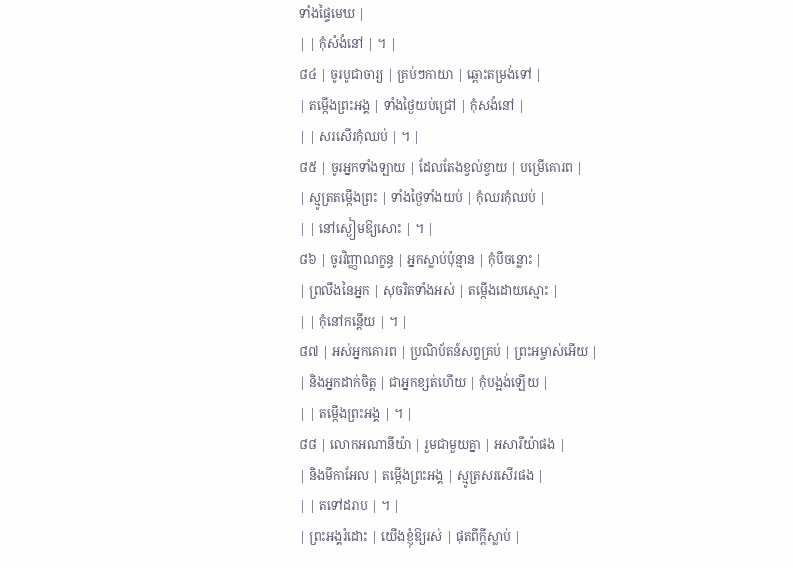ទាំងផ្ទៃមេឃ |
| | កុំសំងំនៅ | ។ |
៨៤ | ចូរបូជាចារ្យ | គ្រប់ៗកាយា | ឆ្ពោះតម្រង់ទៅ |
| តម្កើងព្រះអង្គ | ទាំងថ្ងៃយប់ជ្រៅ | កុំសងំនៅ |
| | សរសើរកុំឈប់ | ។ |
៨៥ | ចូរអ្នកទាំងឡាយ | ដែលតែងខ្វល់ខ្វាយ | បម្រើគោរព |
| ស្មូត្រតម្កើងព្រះ | ទាំងថ្ងៃទាំងយប់ | កុំឈរកុំឈប់ |
| | នៅស្ងៀមឱ្យសោះ | ។ |
៨៦ | ចូរវិញ្ញាណក្ខន្ធ | អ្នកស្លាប់ប៉ុន្មាន | កុំបីចន្លោះ |
| ព្រលឹងនៃអ្នក | សុចរិតទាំងអស់ | តម្កើងដោយស្មោះ |
| | កុំនៅកន្តើយ | ។ |
៨៧ | អស់អ្នកគោរព | ប្រណិប័តន៍សព្វគ្រប់ | ព្រះអម្ចាស់អើយ |
| និងអ្នកដាក់ចិត្ត | ជាអ្នកខ្សត់ហើយ | កុំបង្អង់ឡើយ |
| | តម្កើងព្រះអង្គ | ។ |
៨៨ | លោកអណានីយ៉ា | រួមជាមួយគ្នា | អសារីយ៉ាផង |
| និងមីកាអែល | តម្កើងព្រះអង្គ | ស្មូត្រសរសើរផង |
| | តទៅដរាប | ។ |
| ព្រះអង្គរំដោះ | យើងខ្ញុំឱ្យរស់ | ផុតពីក្តីស្លាប់ |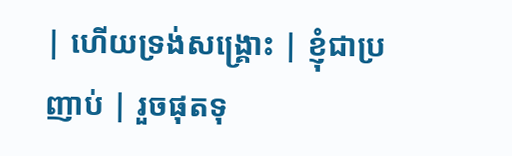| ហើយទ្រង់សង្គ្រោះ | ខ្ញុំជាប្រញាប់ | រួចផុតទុ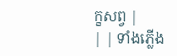ក្ខសព្វ |
| | ទាំងភ្លើង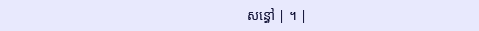សន្ធៅ | ។ |